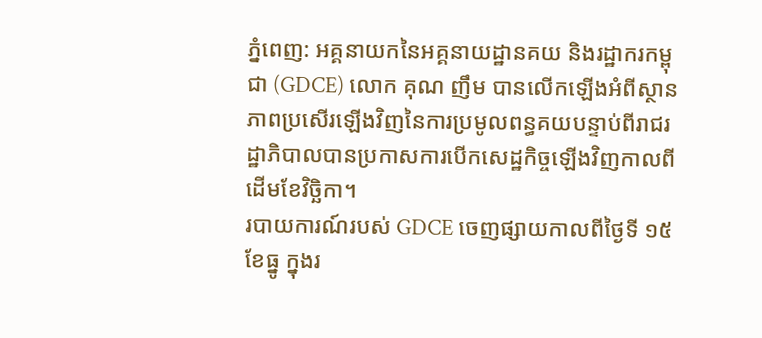ភ្នំពេញ: អគ្គនាយកនៃអគ្គនាយដ្ឋានគយ និងរដ្ឋាករកម្ពុជា (GDCE) លោក គុណ ញឹម បានលើកឡើងអំពីស្ថានភាពប្រសើរឡើងវិញនៃការប្រមូលពន្ធគយបន្ទាប់ពីរាជរដ្ឋាភិបាលបានប្រកាសការបើកសេដ្ឋកិច្ចឡើងវិញកាលពីដើមខែវិច្ឆិកា។
របាយការណ៍របស់ GDCE ចេញផ្សាយកាលពីថ្ងៃទី ១៥ ខែធ្នូ ក្នុងរ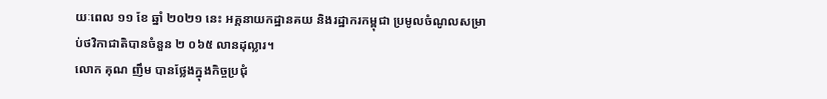យៈពេល ១១ ខែ ឆ្នាំ ២០២១ នេះ អគ្គនាយកដ្ឋានគយ និងរដ្ឋាករកម្ពុជា ប្រមូលចំណូលសម្រាប់ថវិកាជាតិបានចំនួន ២ ០៦៥ លានដុល្លារ។
លោក គុណ ញឹម បានថ្លែងក្នុងកិច្ចប្រជុំ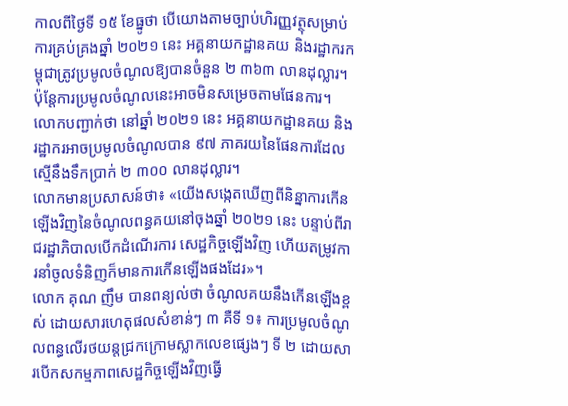កាលពីថ្ងៃទី ១៥ ខែធ្នូថា បើយោងតាមច្បាប់ហិរញ្ញវត្ថុសម្រាប់ការគ្រប់គ្រងឆ្នាំ ២០២១ នេះ អគ្គនាយកដ្ឋានគយ និងរដ្ឋាករកម្ពុជាត្រូវប្រមូលចំណូលឱ្យបានចំនួន ២ ៣៦៣ លានដុល្លារ។ ប៉ុន្តែការប្រមូលចំណូលនេះអាចមិនសម្រេចតាមផែនការ។
លោកបញ្ជាក់ថា នៅឆ្នាំ ២០២១ នេះ អគ្គនាយកដ្ឋានគយ និងរដ្ឋាករអាចប្រមូលចំណូលបាន ៩៧ ភាគរយនៃផែនការដែលស្មើនឹងទឹកប្រាក់ ២ ៣០០ លានដុល្លារ។
លោកមានប្រសាសន៍ថា៖ «យើងសង្កេតឃើញពីនិន្នាការកើនឡើងវិញនៃចំណូលពន្ធគយនៅចុងឆ្នាំ ២០២១ នេះ បន្ទាប់ពីរាជរដ្ឋាភិបាលបើកដំណើរការ សេដ្ឋកិច្ចឡើងវិញ ហើយតម្រូវការនាំចូលទំនិញក៏មានការកើនឡើងផងដែរ»។
លោក គុណ ញឹម បានពន្យល់ថា ចំណូលគយនឹងកើនឡើងខ្ពស់ ដោយសារហេតុផលសំខាន់ៗ ៣ គឺទី ១៖ ការប្រមូលចំណូលពន្ធលើរថយន្តជ្រកក្រោមស្លាកលេខផ្សេងៗ ទី ២ ដោយសារបើកសកម្មភាពសេដ្ឋកិច្ចឡើងវិញធ្វើ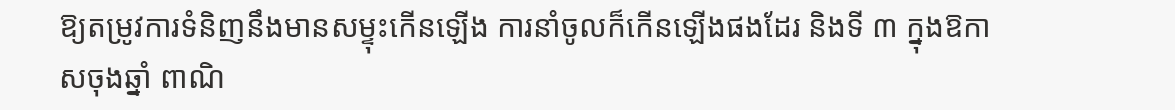ឱ្យតម្រូវការទំនិញនឹងមានសម្ទុះកើនឡើង ការនាំចូលក៏កើនឡើងផងដែរ និងទី ៣ ក្នុងឱកាសចុងឆ្នាំ ពាណិ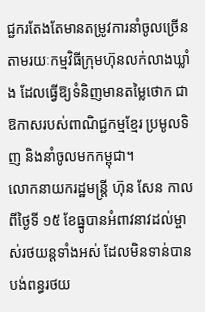ជ្ជករតែងតែមានតម្រូវការនាំចូលច្រើន តាមរយៈកម្មវិធីក្រុមហ៊ុនលក់លាងឃ្លាំង ដែលធ្វើឱ្យទំនិញមានតម្លៃថោក ជាឱកាសរបស់ពាណិជ្ជកម្មខ្មែរ ប្រមូលទិញ និងនាំចូលមកកម្ពុជា។
លោកនាយករដ្ឋមន្ត្រី ហ៊ុន សែន កាលពីថ្ងៃទី ១៥ ខែធ្នូបានអំពាវនាវដល់ម្ចាស់រថយន្តទាំងអស់ ដែលមិនទាន់បានបង់ពន្ធរថយ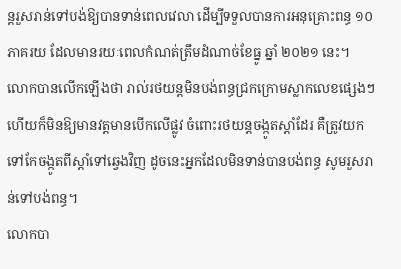ន្តរួសរាន់ទៅបង់ឱ្យបានទាន់ពេលវេលា ដើម្បីទទួលបានការអនុគ្រោះពន្ធ ១០ ភាគរយ ដែលមានរយៈពេលកំណត់ត្រឹមដំណាច់ខែធ្នូ ឆ្នាំ ២០២១ នេះ។
លោកបានលើកឡើងថា រាល់រថយន្តមិនបង់ពន្ធជ្រកក្រោមស្លាកលេខផ្សេងៗ ហើយក៏មិនឱ្យមានវត្តមានបើកលើផ្លូវ ចំពោះរថយន្តចង្កូតស្តាំដែរ គឺត្រូវយកទៅកែចង្កូតពីស្តាំទៅឆ្វេងវិញ ដូចនេះអ្នកដែលមិនទាន់បានបង់ពន្ធ សូមរួសរាន់ទៅបង់ពន្ធ។
លោកបា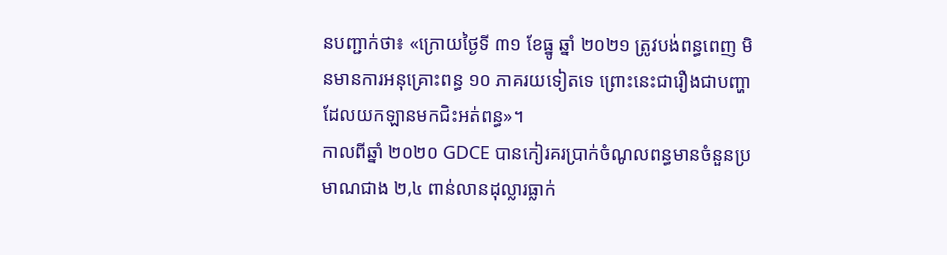នបញ្ជាក់ថា៖ «ក្រោយថ្ងៃទី ៣១ ខែធ្នូ ឆ្នាំ ២០២១ ត្រូវបង់ពន្ធពេញ មិនមានការអនុគ្រោះពន្ធ ១០ ភាគរយទៀតទេ ព្រោះនេះជារឿងជាបញ្ហា ដែលយកឡានមកជិះអត់ពន្ធ»។
កាលពីឆ្នាំ ២០២០ GDCE បានកៀរគរប្រាក់ចំណូលពន្ធមានចំនួនប្រមាណជាង ២,៤ ពាន់លានដុល្លារធ្លាក់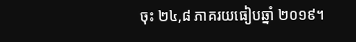ចុះ ២៤,៨ ភាគរយធៀបឆ្នាំ ២០១៩។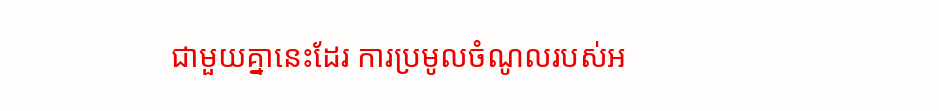ជាមួយគ្នានេះដែរ ការប្រមូលចំណូលរបស់អ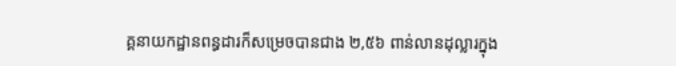គ្គនាយកដ្ឋានពន្ធដារក៏សម្រេចបានជាង ២,៥៦ ពាន់លានដុល្លារក្នុង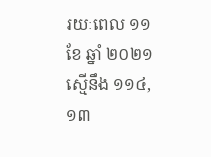រយៈពេល ១១ ខែ ឆ្នាំ ២០២១ ស្មើនឹង ១១៤,១៣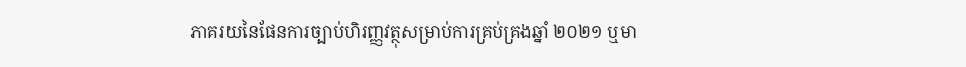ភាគរយនៃផែនការច្បាប់ហិរញ្ញវត្ថុសម្រាប់ការគ្រប់គ្រងឆ្នាំ ២០២១ ឬមា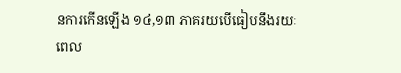នការកើនឡើង ១៤,១៣ ភាគរយបើធៀបនឹងរយៈពេល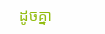ដូចគ្នា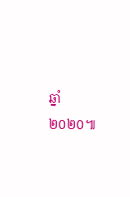ឆ្នាំ ២០២០៕